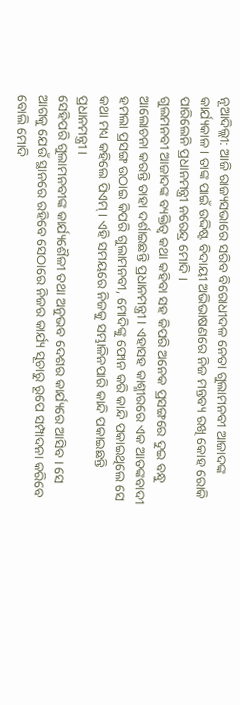ନୂଆଦିଲ୍ଲୀ: ଆଜି ରାଜ୍ୟସଭାରେ ସରିବ ବିରୋଧୀଦଳ ନେତା ଗୁଲାମନବୀ ଆଜାଦଙ୍କ କାର୍ଯ୍ୟକାଳ । ତାଙ୍କ ପାଇଁ ଉଦ୍ଦିଷ୍ଟ ବିଦାୟୀ ଅଭିଭାଷଣରେ ନିଜ ମନ୍ତବ୍ୟ ରଖି କୋହ ରୋକି ପାରିଲେନି ପ୍ରଧାନମନ୍ତ୍ରୀ ନରେନ୍ଦ୍ର ମୋଦି ।
ଗୁଲମନବୀ ଆଜାଦଙ୍କ ବ୍ୟକ୍ତିତ୍ବ କଥା କହିବା ସହ କିପରି ଅନେକ ପ୍ରସଙ୍ଗରେ ଦୁଇ ବନ୍ଧୁ ଆଲୋଚନା କରନ୍ତି ତାହା ଦର୍ଶାଇଛନ୍ତି ପ୍ରଧାନମନ୍ତ୍ରୀ । ଏହାସହ କାଶ୍ମୀରରେ ଏକ ଆତଙ୍କବାଦୀ ହମଲା ପ୍ରସଙ୍ଗ ଉଠାଇ କିପରି ଗୁଲାମନବୀ, ମୋଦିଙ୍କୁ ଫୋନ କରି କାନ୍ଦି ପକାଇଥିଲେ ସେ କଥା ମଧ୍ୟ କହିଲେ ପିଏମ୍ । ଏହି ସମୟରେ ନିଜକୁ ସମ୍ଭାଳିନପାରି କାନ୍ଦି ପକାଇଛନ୍ତି ପ୍ରଧାନମନ୍ତ୍ରୀ ।
ସେହିପରି ଗୁଲାମନବୀଙ୍କ କାର୍ଯ୍ୟଶୈଳୀ ତଥା ଅନୁଭବ ଦେଶର କାର୍ଯ୍ୟରେ ଆସିବ । ସେ ଆଗକୁ ଯେଉଁ ସ୍ଥାନରେ ରହିବେ ସେଠାରେ ନିଜର କାର୍ଯ୍ୟ ସୂଚାରୁ ରୂପେ ସମ୍ପାଦନା କରିବେ ବୋଲି ମୋଦି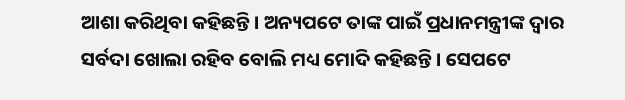ଆଶା କରିଥିବା କହିଛନ୍ତି । ଅନ୍ୟପଟେ ତାଙ୍କ ପାଇଁ ପ୍ରଧାନମନ୍ତ୍ରୀଙ୍କ ଦ୍ବାର ସର୍ବଦା ଖୋଲା ରହିବ ବୋଲି ମଧ୍ୟ ମୋଦି କହିଛନ୍ତି । ସେପଟେ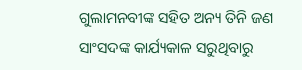ଗୁଲାମନବୀଙ୍କ ସହିତ ଅନ୍ୟ ତିନି ଜଣ ସାଂସଦଙ୍କ କାର୍ଯ୍ୟକାଳ ସରୁଥିବାରୁ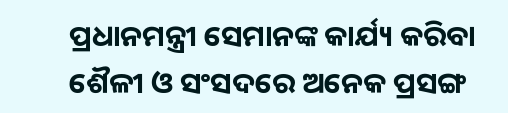ପ୍ରଧାନମନ୍ତ୍ରୀ ସେମାନଙ୍କ କାର୍ଯ୍ୟ କରିବା ଶୈଳୀ ଓ ସଂସଦରେ ଅନେକ ପ୍ରସଙ୍ଗ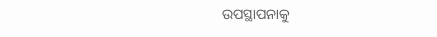ଉପସ୍ଥାପନାକୁ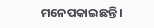ମନେପକାଇଛନ୍ତି ।